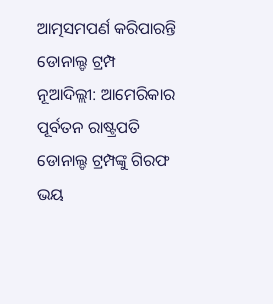ଆତ୍ମସମପର୍ଣ କରିପାରନ୍ତି ଡୋନାଲ୍ଡ ଟ୍ରମ୍ପ
ନୂଆଦିଲ୍ଲୀ: ଆମେରିକାର ପୂର୍ବତନ ରାଷ୍ଟ୍ରପତି ଡୋନାଲ୍ଡ ଟ୍ରମ୍ପଙ୍କୁ ଗିରଫ ଭୟ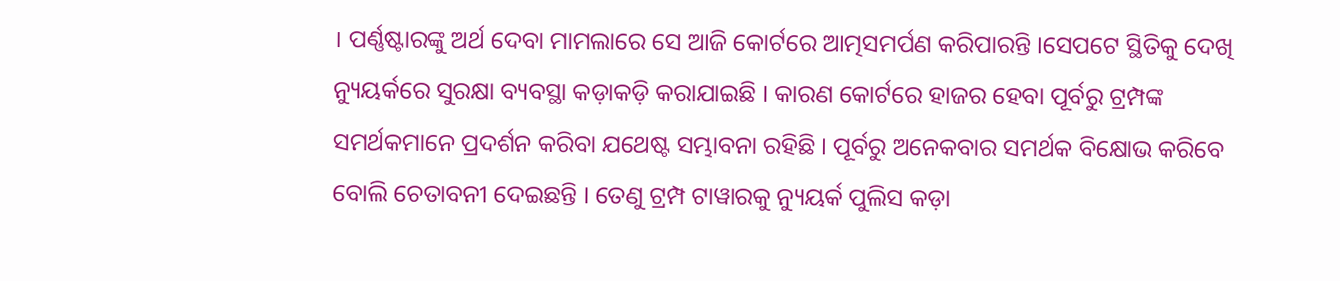। ପର୍ଣ୍ଣଷ୍ଟାରଙ୍କୁ ଅର୍ଥ ଦେବା ମାମଲାରେ ସେ ଆଜି କୋର୍ଟରେ ଆତ୍ମସମର୍ପଣ କରିପାରନ୍ତି ।ସେପଟେ ସ୍ଥିତିକୁ ଦେଖି ନ୍ୟୁୟର୍କରେ ସୁରକ୍ଷା ବ୍ୟବସ୍ଥା କଡ଼ାକଡ଼ି କରାଯାଇଛି । କାରଣ କୋର୍ଟରେ ହାଜର ହେବା ପୂର୍ବରୁ ଟ୍ରମ୍ପଙ୍କ ସମର୍ଥକମାନେ ପ୍ରଦର୍ଶନ କରିବା ଯଥେଷ୍ଟ ସମ୍ଭାବନା ରହିଛି । ପୂର୍ବରୁ ଅନେକବାର ସମର୍ଥକ ବିକ୍ଷୋଭ କରିବେ ବୋଲି ଚେତାବନୀ ଦେଇଛନ୍ତି । ତେଣୁ ଟ୍ରମ୍ପ ଟାୱାରକୁ ନ୍ୟୁୟର୍କ ପୁଲିସ କଡ଼ା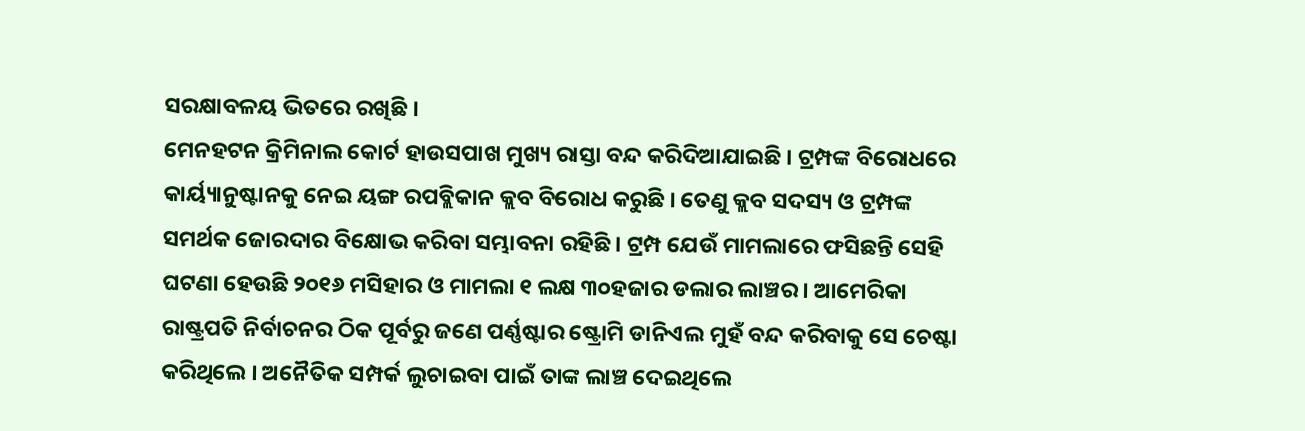ସରକ୍ଷାବଳୟ ଭିତରେ ରଖିଛି ।
ମେନହଟନ କ୍ରିମିନାଲ କୋର୍ଟ ହାଉସପାଖ ମୁଖ୍ୟ ରାସ୍ତା ବନ୍ଦ କରିଦିଆଯାଇଛି । ଟ୍ରମ୍ପଙ୍କ ବିରୋଧରେ କାର୍ୟ୍ୟାନୁଷ୍ଟାନକୁ ନେଇ ୟଙ୍ଗ ରପବ୍ଲିକାନ କ୍ଲବ ବିରୋଧ କରୁଛି । ତେଣୁ କ୍ଲବ ସଦସ୍ୟ ଓ ଟ୍ରମ୍ପଙ୍କ ସମର୍ଥକ ଜୋରଦାର ବିକ୍ଷୋଭ କରିବା ସମ୍ଭାବନା ରହିଛି । ଟ୍ରମ୍ପ ଯେଉଁ ମାମଲାରେ ଫସିଛନ୍ତି ସେହି ଘଟଣା ହେଉଛି ୨୦୧୬ ମସିହାର ଓ ମାମଲା ୧ ଲକ୍ଷ ୩୦ହଜାର ଡଲାର ଲାଞ୍ଚର । ଆମେରିକା ରାଷ୍ଟ୍ରପତି ନିର୍ବାଚନର ଠିକ ପୂର୍ବରୁ ଜଣେ ପର୍ଣ୍ଣଷ୍ଟାର ଷ୍ଟ୍ରୋମି ଡାନିଏଲ ମୁହଁ ବନ୍ଦ କରିବାକୁ ସେ ଚେଷ୍ଟା କରିଥିଲେ । ଅନୈତିକ ସମ୍ପର୍କ ଲୁଚାଇବା ପାଇଁ ତାଙ୍କ ଲାଞ୍ଚ ଦେଇଥିଲେ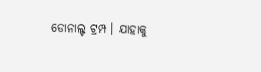ଡୋନାଲ୍ଟ ଟ୍ରମ୍ପ । ଯାହାକୁ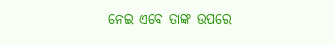ନେଇ ଏବେ ତାଙ୍କ ଉପରେ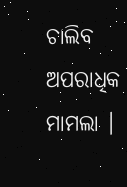ଚାଲିବ ଅପରାଧିକ ମାମଲା ।